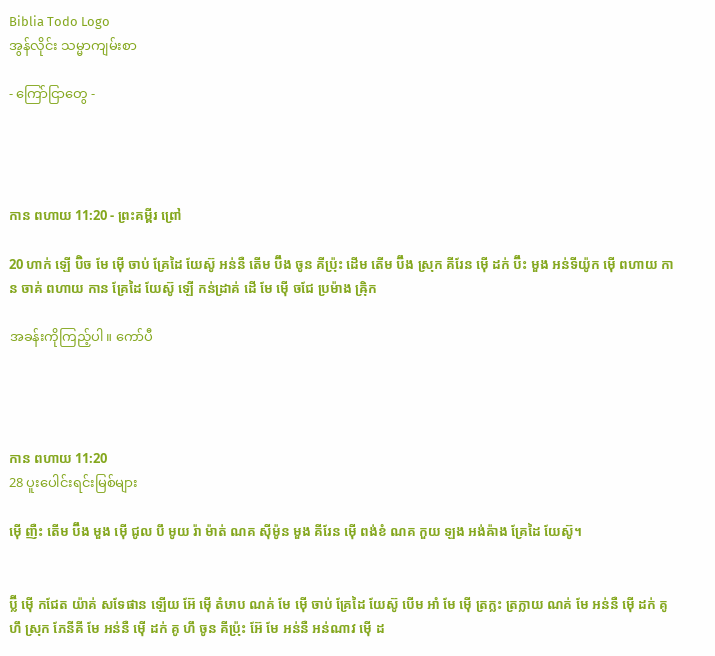Biblia Todo Logo
အွန်လိုင်း သမ္မာကျမ်းစာ

- ကြော်ငြာတွေ -




កាន ពហាយ 11:20 - ព្រះគម្ពីរ ព្រៅ

20 ហាក់ ឡើ ប៊ិច មែ ម៉ើ ចាប់ គ្រែដៃ យែស៊ូ អន់នឺ តើម ប៊ឹង ចូន គីប្រ៉ុះ ដើម តើម ប៊ឹង ស្រុក គីរែន ម៉ើ ដក់ ប៊ឹះ មួង អន់ទីយ៉ូក ម៉ើ ពហាយ កាន ចាគ់ ពហាយ កាន គ្រែដៃ យែស៊ូ ឡើ កន់ដ្រាគ់ ដើ មែ ម៉ើ ចជែ ប្រម៉ាង ឝ៉្រិក

အခန်းကိုကြည့်ပါ။ ကော်ပီ




កាន ពហាយ 11:20
28 ပူးပေါင်းရင်းမြစ်များ

ម៉ើ ញឺះ តើម ប៊ឹង មួង ម៉ើ ជូល បឹ មូយ រ៉ា ម៉ាត់ ណគ ស៊ីម៉ូន មួង គីរែន ម៉ើ ពង់ខំ ណគ កួយ ឡង អង់ឝ៉ាង គ្រែដៃ យែស៊ូ។


ប៊្លី ម៉ើ កជែត យ៉ាគ់ សទែផាន ឡើយ អ៊ែ ម៉ើ តំឞាប ណគ់ មែ ម៉ើ ចាប់ គ្រែដៃ យែស៊ូ បើម អាំ មែ ម៉ើ ត្រក្លះ ត្រក្លាយ ណគ់ មែ អន់នឺ ម៉ើ ដក់ គូ ហឹ ស្រុក ភែនីគី មែ អន់នឺ ម៉ើ ដក់ គូ ហឹ ចូន គីប្រ៉ុះ អ៊ែ មែ អន់នឺ អន់ណាវ ម៉ើ ដ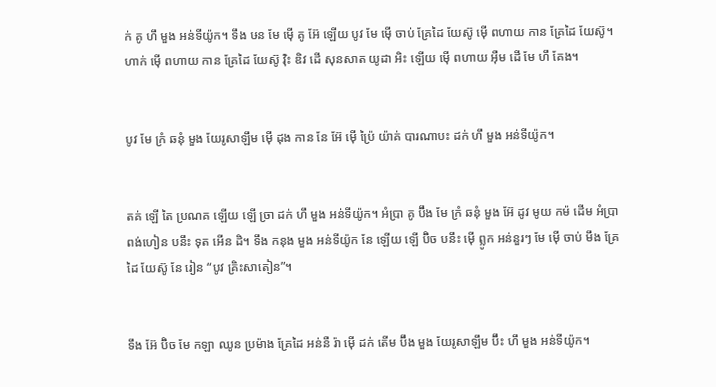ក់ គូ ហឹ មួង អន់ទីយ៉ូក។ ទឹង ឞន មែ ម៉ើ គូ អ៊ែ ឡើយ បូវ មែ ម៉ើ ចាប់ គ្រែដៃ យែស៊ូ ម៉ើ ពហាយ កាន គ្រែដៃ យែស៊ូ។ ហាក់ ម៉ើ ពហាយ កាន គ្រែដៃ យែស៊ូ វ៉ិះ ឌិវ ដើ សុនសាត យូដា អិះ ឡើយ ម៉ើ ពហាយ អ៊ឺម ដើ មែ ហឹ គែង។


បូវ មែ ក្រំ ឆនុំ មួង យែរូសាឡឹម ម៉ើ ដុង កាន នែ អ៊ែ ម៉ើ ប៉្រៃ យ៉ាគ់ បារណាបះ ដក់ ហឹ មួង អន់ទីយ៉ូក។


តគ់ ឡើ តៃ ប្រណគ ឡើយ ឡើ ច្រា ដក់ ហឹ មួង អន់ទីយ៉ូក។ អំប្រា គូ ប៊ឹង មែ ក្រំ ឆនុំ មួង អ៊ែ ដូវ មូយ កម៉ ដើម អំប្រា ពង់ហៀន បនឹះ ទុត អើន ដិ។ ទឹង កនុង មួង អន់ទីយ៉ូក នែ ឡើយ ឡើ ប៊ិច បនឹះ ម៉ើ ព្លូក អន់នួរៗ មែ ម៉ើ ចាប់ មឹង គ្រែដៃ យែស៊ូ នែ រៀន “បូវ គ្រិះសាតៀន”។


ទឹង អ៊ែ ប៊ិច មែ កឡា ឈូន ប្រម៉ាង គ្រែដៃ អន់នឺ រ៉ា ម៉ើ ដក់ តើម ប៊ឹង មួង យែរូសាឡឹម ប៊ឹះ ហឹ មួង អន់ទីយ៉ូក។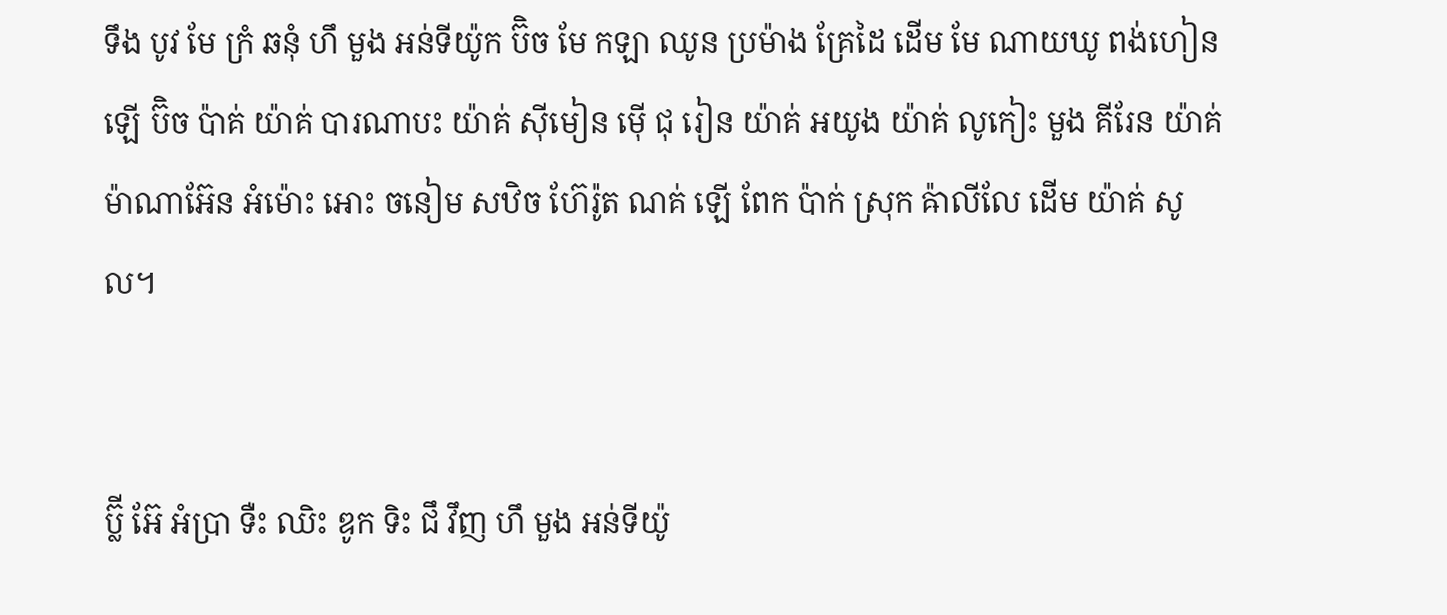ទឹង បូវ មែ ក្រំ ឆនុំ ហឹ មួង អន់ទីយ៉ូក ប៊ិច មែ កឡា ឈូន ប្រម៉ាង គ្រែដៃ ដើម មែ ណាយឃូ ពង់ហៀន ឡើ ប៊ិច ប៉ាគ់ យ៉ាគ់ បារណាបះ យ៉ាគ់ ស៊ីមៀន ម៉ើ ជុ រៀន យ៉ាគ់ អយូង យ៉ាគ់ លូកៀះ មួង គីរែន យ៉ាគ់ ម៉ាណាអ៊ែន អំម៉ោះ អោះ ចនៀម សឋិច ហ៊ែរ៉ូត ណគ់ ឡើ ពែក ប៉ាក់ ស្រុក ឝ៉ាលីលែ ដើម យ៉ាគ់ សូល។


ប៊្លី អ៊ែ អំប្រា ទឺះ ឈិះ ឌូក ទិះ ជឹ វឹញ ហឹ មួង អន់ទីយ៉ូ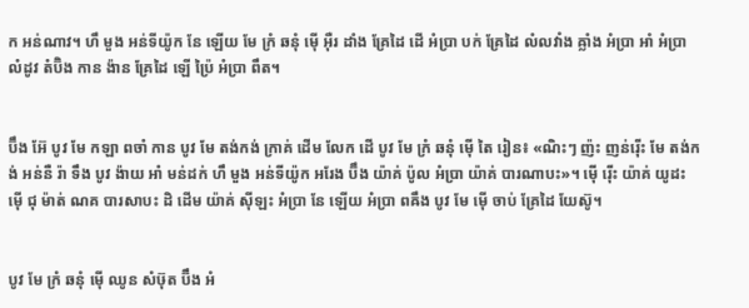ក អន់ណាវ។ ហឹ មួង អន់ទីយ៉ូក នែ ឡើយ មែ ក្រំ ឆនុំ ម៉ើ អ៊ឺរ ដាំង គ្រែដៃ ដើ អំប្រា បក់ គ្រែដៃ លំលវាំង ឝ្លាំង អំប្រា អាំ អំប្រា លំដូវ តំប៊ិង កាន ង៉ាន គ្រែដៃ ឡើ ប៉្រៃ អំប្រា ពឹត។


ប៊ឹង អ៊ែ បូវ មែ កឡា ពចាំ កាន បូវ មែ តង់កង់ ក្រាគ់ ដើម លែក ដើ បូវ មែ ក្រំ ឆនុំ ម៉ើ តៃ រៀន៖ «ណិះៗ ញ៉ះ ញន់រ៉ើះ មែ តង់កង់ អន់នឺ រ៉ា ទឹង បូវ ង៉ាយ អាំ មន់ដក់ ហឹ មួង អន់ទីយ៉ូក អរែង ប៊ឹង យ៉ាគ់ ប៉ូល អំប្រា យ៉ាគ់ បារណាបះ»។ ម៉ើ រ៉ើះ យ៉ាគ់ យូដះ ម៉ើ ជុ ម៉ាត់ ណគ បារសាបះ ដិ ដើម យ៉ាគ់ ស៊ីឡះ អំប្រា នែ ឡើយ អំប្រា ពឝឹង បូវ មែ ម៉ើ ចាប់ គ្រែដៃ យែស៊ូ។


បូវ មែ ក្រំ ឆនុំ ម៉ើ ឈូន សំឞ៊ុត ប៊ឹង អំ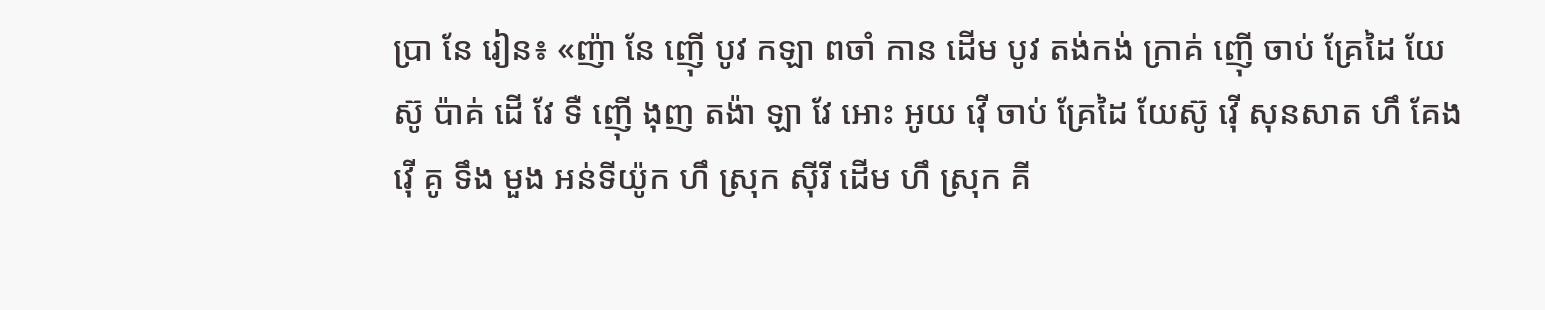ប្រា នែ រៀន៖ «ញ៉ា នែ ញ៉ើ បូវ កឡា ពចាំ កាន ដើម បូវ តង់កង់ ក្រាគ់ ញ៉ើ ចាប់ គ្រែដៃ យែស៊ូ ប៉ាគ់ ដើ វែ ទឺ ញ៉ើ ងុញ តង៉ា ឡា វែ អោះ អូយ វ៉ើ ចាប់ គ្រែដៃ យែស៊ូ វ៉ើ សុនសាត ហឹ គែង វ៉ើ គូ ទឹង មួង អន់ទីយ៉ូក ហឹ ស្រុក ស៊ីរី ដើម ហឹ ស្រុក គី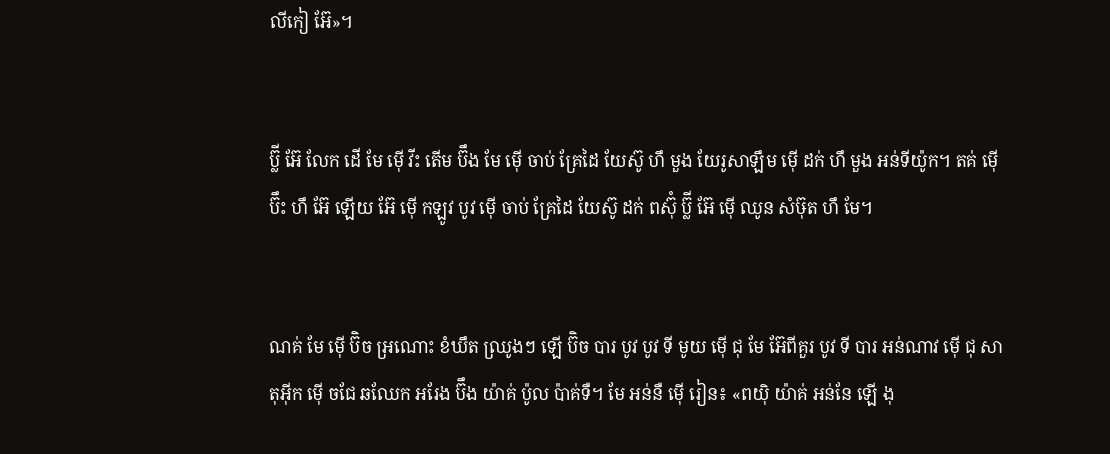លីកៀ អ៊ែ»។


ប៊្លី អ៊ែ លែក ដើ មែ ម៉ើ វីះ តើម ប៊ឹង មែ ម៉ើ ចាប់ គ្រែដៃ យែស៊ូ ហឹ មួង យែរូសាឡឹម ម៉ើ ដក់ ហឹ មួង អន់ទីយ៉ូក។ តគ់ ម៉ើ ប៊ឹះ ហឹ អ៊ែ ឡើយ អ៊ែ ម៉ើ កឡូវ បូវ ម៉ើ ចាប់ គ្រែដៃ យែស៊ូ ដក់ ពស៊ុំ ប៊្លី អ៊ែ ម៉ើ ឈូន សំឞ៊ុត ហឹ មែ។


ណគ់ មែ ម៉ើ ប៊ិច អ្រណោះ ខំឃឹត ឈ្រូងៗ ឡើ ប៊ិច បារ បូវ បូវ ទី មូយ ម៉ើ ជុ មែ អ៊ែពីគួរ បូវ ទី បារ អន់ណាវ ម៉ើ ជុ សាតុអ៊ីក ម៉ើ ចជែ ឆឈែក អរែង ប៊ឹង យ៉ាគ់ ប៉ូល ប៉ាគ់ទឺ។ មែ អន់នឺ ម៉ើ រៀន៖ «ពយ៉ិ យ៉ាគ់ អន់នែ ឡើ ងុ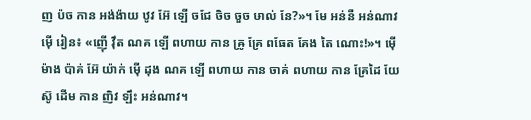ញ ប៉ច កាន អង់ង៉ាយ ឋូវ អ៊ែ ឡើ ចជែ ចិច ចួច ឞាល់ នែ?»។ មែ អន់នឺ អន់ណាវ ម៉ើ រៀន៖ «ញ៉ើ វ៉ឹត ណគ ឡើ ពហាយ កាន ឝ្រូ គ្រែ ពធែត គែង តៃ ណោះ!»។ ម៉ើ ម៉ាង ប៉ាគ់ អ៊ែ យ៉ាក់ ម៉ើ ដុង ណគ ឡើ ពហាយ កាន ចាគ់ ពហាយ កាន គ្រែដៃ យែស៊ូ ដើម កាន ញិវ ឡឹះ អន់ណាវ។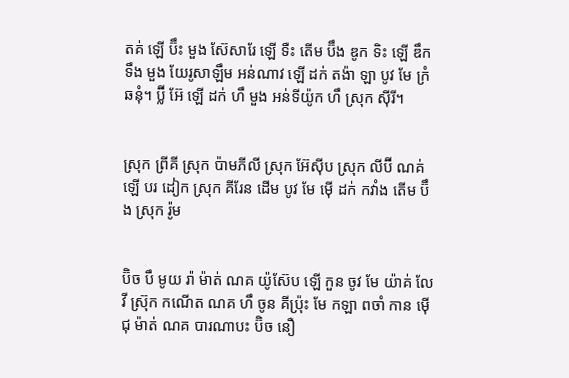តគ់ ឡើ ប៊ឹះ មួង ស៊ែសារែ ឡើ ទឺះ តើម ប៊ឹង ឌូក ទិះ ឡើ ឌឹក ទឹង មួង យែរូសាឡឹម អន់ណាវ ឡើ ដក់ តង៉ា ឡា បូវ មែ ក្រំ ឆនុំ។ ប៊្លី អ៊ែ ឡើ ដក់ ហឹ មួង អន់ទីយ៉ូក ហឹ ស្រុក ស៊ីរី។


ស្រុក ព្រីគី ស្រុក ប៉ាមភីលី ស្រុក អ៊ែស៊ីប ស្រុក លីប៊ី ណគ់ ឡើ បរ ដៀក ស្រុក គីរែន ដើម បូវ មែ ម៉ើ ដក់ កវាំង តើម ប៊ឹង ស្រុក រ៉ូម


ប៊ិច បឹ មូយ រ៉ា ម៉ាត់ ណគ យ៉ូស៊ែប ឡើ កួន ចូវ មែ យ៉ាគ់ លែវី ស្រ៊ុក កណើត ណគ ហឹ ចូន គីប៉្រុះ មែ កឡា ពចាំ កាន ម៉ើ ជុ ម៉ាត់ ណគ បារណាបះ ប៊ិច នឿ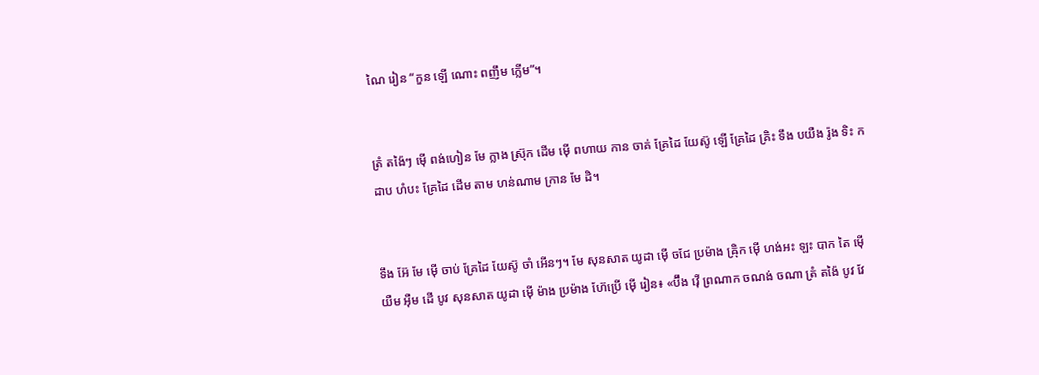ណៃ រៀន “កួន ឡើ ណោះ ពញឹម ក្លើម”។


ត្រំ តង៉ៃៗ ម៉ើ ពង់ហៀន មែ ក្លាង ស៊្រុក ដើម ម៉ើ ពហាយ កាន ចាគ់ គ្រែដៃ យែស៊ូ ឡើ គ្រែដៃ គ្រិះ ទឹង បយឺង រ៉ូង ទិះ កដាប ហំបះ គ្រែដៃ ដើម តាម ហន់ណាម ក្រាន មែ ដិ។


ទឹង អ៊ែ មែ ម៉ើ ចាប់ គ្រែដៃ យែស៊ូ ចាំ អើនៗ។ មែ សុនសាត យូដា ម៉ើ ចជែ ប្រម៉ាង ឝ៉្រិក ម៉ើ ហង់អះ ឡះ បាក តៃ ម៉ើ យឺម អ៊ឺម ដើ បូវ សុនសាត យូដា ម៉ើ ម៉ាង ប្រម៉ាង ហ៊ែប្រើ ម៉ើ រៀន៖ «ប៊ឹង វ៉ើ ព្រណាក ចណង់ ចណា ត្រំ តង៉ៃ បូវ វែ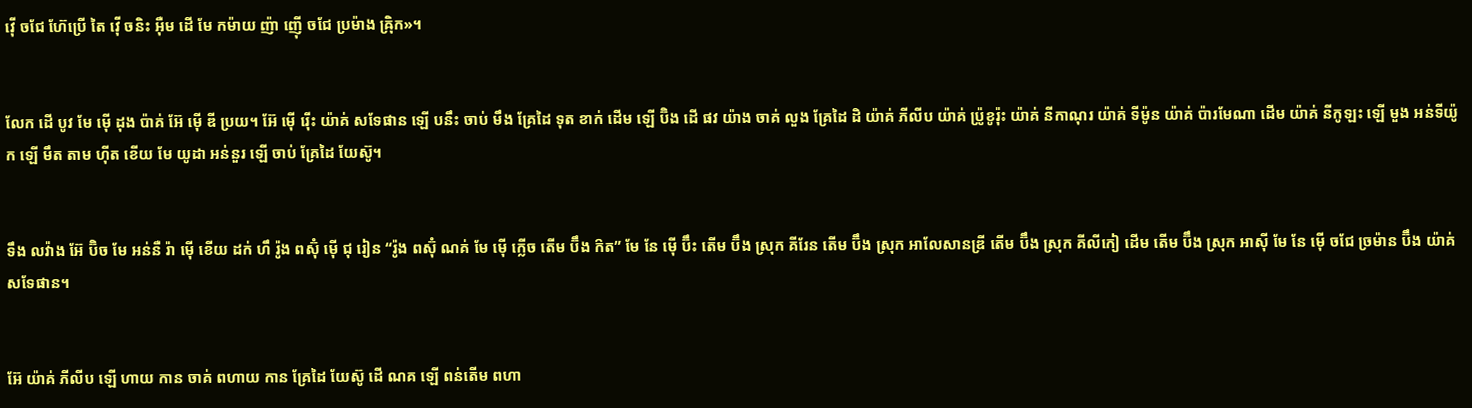វ៉ើ ចជែ ហ៊ែប្រើ តៃ វ៉ើ ចនិះ អ៊ឺម ដើ មែ កម៉ាយ ញ៉ា ញ៉ើ ចជែ ប្រម៉ាង ឝ៉្រិក»។


លែក ដើ បូវ មែ ម៉ើ ដុង ប៉ាគ់ អ៊ែ ម៉ើ ឌី ប្រយ។ អ៊ែ ម៉ើ រ៉ើះ យ៉ាគ់ សទែផាន ឡើ បនឹះ ចាប់ មឹង គ្រែដៃ ទុត ខាក់ ដើម ឡើ ប៊ិង ដើ ផវ យ៉ាង ចាគ់ លួង គ្រែដៃ ដិ យ៉ាគ់ ភីលីប យ៉ាគ់ ប្រ៉ូខូរ៉ុះ យ៉ាគ់ នីកាណុរ យ៉ាគ់ ទីម៉ូន យ៉ាគ់ ប៉ារមែណា ដើម យ៉ាគ់ នីកូឡះ ឡើ មួង អន់ទីយ៉ូក ឡើ មឹត តាម ហ៊ីត ខើយ មែ យូដា អន់នួរ ឡើ ចាប់ គ្រែដៃ យែស៊ូ។


ទឹង លវ៉ាង អ៊ែ ប៊ិច មែ អន់នឺ រ៉ា ម៉ើ ខើយ ដក់ ហឹ រ៉ូង ពស៊ុំ ម៉ើ ជុ រៀន “រ៉ូង ពស៊ុំ ណគ់ មែ ម៉ើ ក្លើច តើម ប៊ឹង ក៝ត” មែ នែ ម៉ើ ប៊ឹះ តើម ប៊ឹង ស្រុក គីរែន តើម ប៊ឹង ស្រុក អាលែសានឌ្រី តើម ប៊ឹង ស្រុក គីលីកៀ ដើម តើម ប៊ឹង ស្រុក អាស៊ី មែ នែ ម៉ើ ចជែ ច្រម៉ាន ប៊ឹង យ៉ាគ់ សទែផាន។


អ៊ែ យ៉ាគ់ ភីលីប ឡើ ហាយ កាន ចាគ់ ពហាយ កាន គ្រែដៃ យែស៊ូ ដើ ណគ ឡើ ពន់តើម ពហា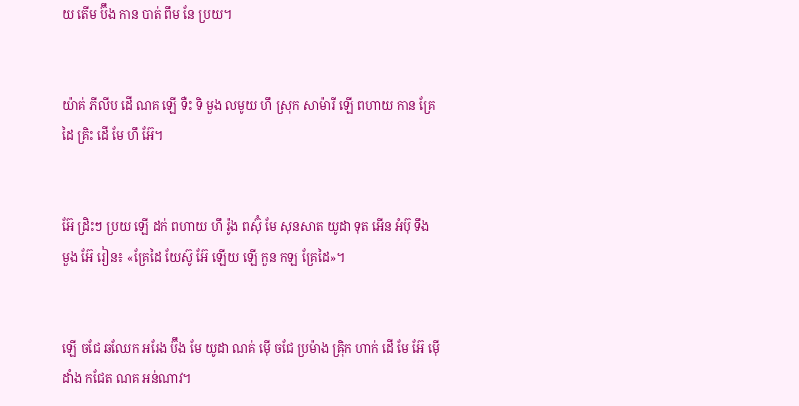យ តើម ប៊ឹង កាន បាត់ ពឹម នែ ប្រយ។


យ៉ាគ់ ភីលីប ដើ ណគ ឡើ ទឺះ ទិ មួង លមូយ ហឹ ស្រុក សាម៉ារី ឡើ ពហាយ កាន គ្រែដៃ គ្រិះ ដើ មែ ហឹ អ៊ែ។


អ៊ែ ដ្រិះៗ ប្រយ ឡើ ដក់ ពហាយ ហឹ រ៉ូង ពស៊ុំ មែ សុនសាត យូដា ទុត អើន អំប៊ុ ទឹង មួង អ៊ែ រៀន៖ «គ្រែដៃ យែស៊ូ អ៊ែ ឡើយ ឡើ កួន កឡ គ្រែដៃ»។


ឡើ ចជែ ឆឈែក អរែង ប៊ឹង មែ យូដា ណគ់ ម៉ើ ចជែ ប្រម៉ាង ឝ៉្រិក ហាក់ ដើ មែ អ៊ែ ម៉ើ ដាំង កជែត ណគ អន់ណាវ។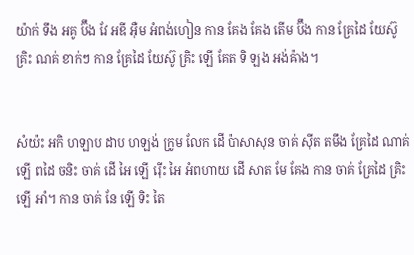យ៉ាក់ ទឹង អគូ ប៊ឹង វែ អឌី អ៊ឺម អំពង់ហៀន កាន គែង គែង តើម ប៊ឹង កាន គ្រែដៃ យែស៊ូ គ្រិះ ណគ់ ខាក់ៗ កាន គ្រែដៃ យែស៊ូ គ្រិះ ឡើ គែត ទិ ឡង អង់ឝ៉ាង។


សំយ៉ះ អកិ ហឡាប ដាប ហឡង់ ក្រូម លែក ដើ ប៉ាសាសុន ចាគ់ ស៊ីត តមឹង គ្រែដៃ ណាគ់ ឡើ ពដៃ ចនិះ ចាគ់ ដើ អៃ ឡើ រ៉ើះ អៃ អំពហាយ ដើ សាត មែ គែង កាន ចាគ់ គ្រែដៃ គ្រិះ ឡើ អាំ។ កាន ចាគ់ នែ ឡើ ទិះ តៃ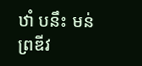ឋាំ បនឹះ មន់ព្រឌីវ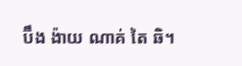ប៊ឹង ង៉ាយ ណាគ់ តៃ ឆិ។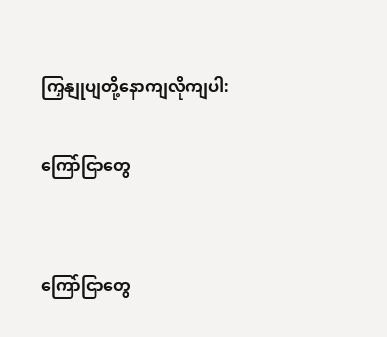ကြှနျုပျတို့နောကျလိုကျပါ:

ကြော်ငြာတွေ


ကြော်ငြာတွေ